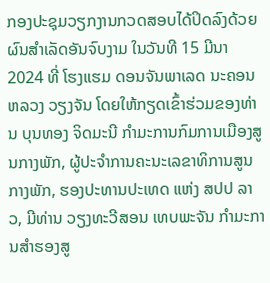ກອງປະຊຸມວຽກງານກວດສອບໄດ້ປິດລົງດ້ວຍຜົນສຳເລັດອັນຈົບງາມ ໃນວັນທີ 15 ມີນາ 2024 ທີ່ ໂຮງແຮມ ດອນຈັນພາເລດ ນະຄອນຫລວງ ວຽງຈັນ ໂດຍໃຫ້ກຽດເຂົ້າຮ່ວມຂອງທ່ານ ບຸນທອງ ຈິດມະນີ ກໍາມະການກົມການເມືອງສູນກາງພັກ, ຜູ້ປະຈຳການຄະນະເລຂາທິການສູນກາງພັກ, ຮອງປະທານປະເທດ ແຫ່ງ ສປປ ລາວ, ມີທ່ານ ວຽງທະວີສອນ ເທບພະຈັນ ກຳມະການສຳຮອງສູ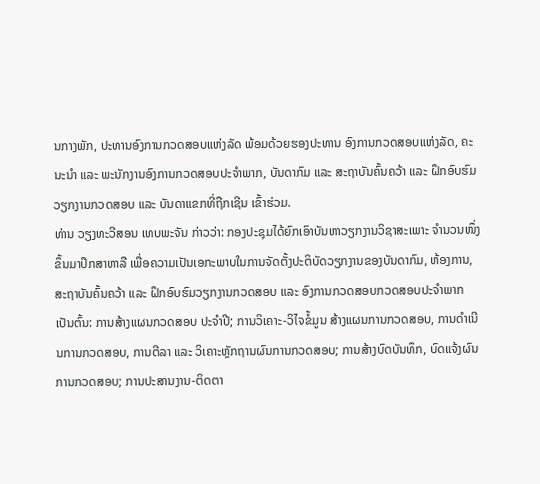ນກາງພັກ, ປະທານອົງການກວດສອບແຫ່ງລັດ ພ້ອມດ້ວຍຮອງປະທານ ອົງການກວດສອບແຫ່ງລັດ, ຄະນະນໍາ ແລະ ພະນັກງານອົງການກວດສອບປະຈໍາພາກ, ບັນດາກົມ ແລະ ສະຖາບັນຄົ້ນຄວ້າ ແລະ ຝຶກອົບຮົມວຽກງານກວດສອບ ແລະ ບັນດາແຂກທີ່ຖືກເຊີນ ເຂົ້າຮ່ວມ.
ທ່ານ ວຽງທະວີສອນ ເທບພະຈັນ ກ່າວວ່າ: ກອງປະຊຸມໄດ້ຍົກເອົາບັນຫາວຽກງານວິຊາສະເພາະ ຈໍານວນໜຶ່ງ ຂຶ້ນມາປຶກສາຫາລື ເພື່ອຄວາມເປັນເອກະພາບໃນການຈັດຕັ້ງປະຕິບັດວຽກງານຂອງບັນດາກົມ, ຫ້ອງການ, ສະຖາບັນຄົ້ນຄວ້າ ແລະ ຝຶກອົບຮົມວຽກງານກວດສອບ ແລະ ອົງການກວດສອບກວດສອບປະຈໍາພາກ ເປັນຕົ້ນ: ການສ້າງແຜນກວດສອບ ປະຈຳປີ; ການວິເຄາະ-ວິໄຈຂໍ້ມູນ ສ້າງແຜນການກວດສອບ, ການດຳເນີນການກວດສອບ, ການຕີລາ ແລະ ວິເຄາະຫຼັກຖານຜົນການກວດສອບ; ການສ້າງບົດບັນທຶກ, ບົດແຈ້ງຜົນການກວດສອບ; ການປະສານງານ-ຕິດຕາ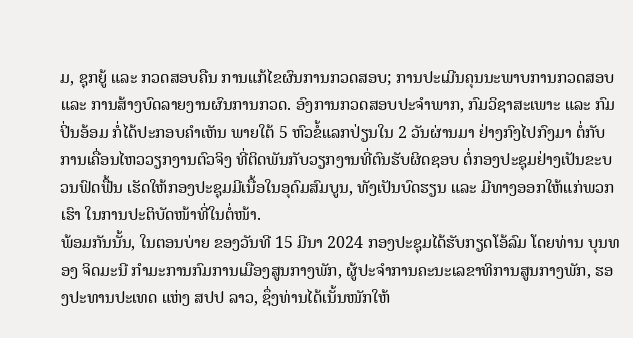ມ, ຊຸກຍູ້ ແລະ ກວດສອບຄືນ ການແກ້ໄຂຜົນການກວດສອບ; ການປະເມີນຄຸນນະພາບການກວດສອບ ແລະ ການສ້າງບົດລາຍງານຜົນການກວດ. ອົງການກວດສອບປະຈຳພາກ, ກົມວິຊາສະເພາະ ແລະ ກົມປິ່ນອ້ອມ ກໍ່ໄດ້ປະກອບຄຳເຫັນ ພາຍໃຕ້ 5 ຫົວຂໍ້ແລກປ່ຽນໃນ 2 ວັນຜ່ານມາ ຢ່າງກົງໄປກົງມາ ຕໍ່ກັບການເຄື່ອນໄຫວວຽກງານຕົວຈິງ ທີ່ຕິດພັນກັບວຽກງານທີ່ຕົນຮັບຜິດຊອບ ຕໍ່ກອງປະຊຸມຢ່າງເປັນຂະບວນຟົດຟື້ນ ເຮັດໃຫ້ກອງປະຊຸມມີເນື້ອໃນອຸດົມສົມບູນ, ທັງເປັນບົດຮຽນ ແລະ ມີທາງອອກໃຫ້ແກ່ພວກເຮົາ ໃນການປະຕິບັດໜ້າທີ່ໃນຕໍ່ໜ້າ.
ພ້ອມກັນນັ້ນ, ໃນຕອນບ່າຍ ຂອງວັນທີ 15 ມີນາ 2024 ກອງປະຊຸມໄດ້ຮັບກຽດໂອ້ລົມ ໂດຍທ່ານ ບຸນທອງ ຈິດມະນີ ກໍາມະການກົມການເມືອງສູນກາງພັກ, ຜູ້ປະຈຳການຄະນະເລຂາທິການສູນກາງພັກ, ຮອງປະທານປະເທດ ແຫ່ງ ສປປ ລາວ, ຊຶ່ງທ່ານໄດ້ເນັ້ນໜັກໃຫ້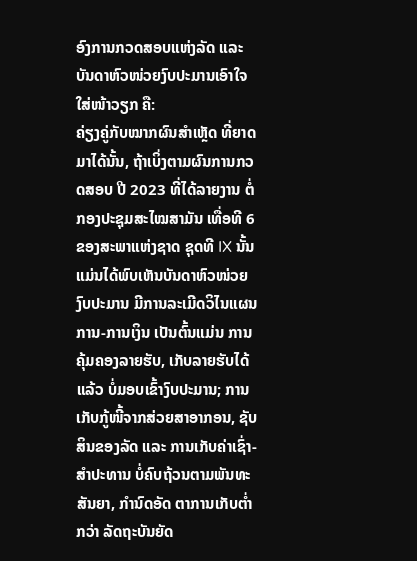ອົງການກວດສອບແຫ່ງລັດ ແລະ ບັນດາຫົວໜ່ວຍງົບປະມານເອົາໃຈໃສ່ໜ້າວຽກ ຄື:
ຄ່ຽງຄູ່ກັບໝາກຜົນສຳເຫຼັດ ທີ່ຍາດມາໄດ້ນັ້ນ, ຖ້າເບິ່ງຕາມຜົນການກວດສອບ ປີ 2023 ທີ່ໄດ້ລາຍງານ ຕໍ່ກອງປະຊຸມສະໄໝສາມັນ ເທື່ອທີ 6 ຂອງສະພາແຫ່ງຊາດ ຊຸດທີ IX ນັ້ນແມ່ນໄດ້ພົບເຫັນບັນດາຫົວໜ່ວຍງົບປະມານ ມີການລະເມີດວິໄນແຜນການ-ການເງິນ ເປັນຕົ້ນແມ່ນ ການຄຸ້ມຄອງລາຍຮັບ, ເກັບລາຍຮັບໄດ້ແລ້ວ ບໍ່ມອບເຂົ້າງົບປະມານ; ການເກັບກູ້ໜີ້ຈາກສ່ວຍສາອາກອນ, ຊັບສິນຂອງລັດ ແລະ ການເກັບຄ່າເຊົ່າ-ສໍາປະທານ ບໍ່ຄົບຖ້ວນຕາມພັນທະສັນຍາ, ກໍານົດອັດ ຕາການເກັບຕ່ຳກວ່າ ລັດຖະບັນຍັດ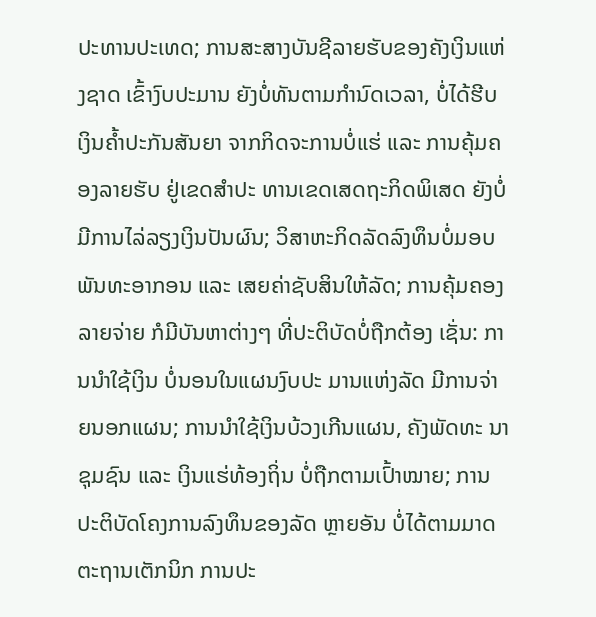ປະທານປະເທດ; ການສະສາງບັນຊີລາຍຮັບຂອງຄັງເງິນແຫ່ງຊາດ ເຂົ້າງົບປະມານ ຍັງບໍ່ທັນຕາມກຳນົດເວລາ, ບໍ່ໄດ້ຮີບເງິນຄ້ຳປະກັນສັນຍາ ຈາກກິດຈະການບໍ່ແຮ່ ແລະ ການຄຸ້ມຄອງລາຍຮັບ ຢູ່ເຂດສຳປະ ທານເຂດເສດຖະກິດພິເສດ ຍັງບໍ່ມີການໄລ່ລຽງເງິນປັນຜົນ; ວິສາຫະກິດລັດລົງທຶນບໍ່ມອບພັນທະອາກອນ ແລະ ເສຍຄ່າຊັບສິນໃຫ້ລັດ; ການຄຸ້ມຄອງລາຍຈ່າຍ ກໍມີບັນຫາຕ່າງໆ ທີ່ປະຕິບັດບໍ່ຖືກຕ້ອງ ເຊັ່ນ: ການນຳໃຊ້ເງິນ ບໍ່ນອນໃນແຜນງົບປະ ມານແຫ່ງລັດ ມີການຈ່າຍນອກແຜນ; ການນຳໃຊ້ເງິນບ້ວງເກີນແຜນ, ຄັງພັດທະ ນາຊຸມຊົນ ແລະ ເງິນແຮ່ທ້ອງຖິ່ນ ບໍ່ຖືກຕາມເປົ້າໝາຍ; ການປະຕິບັດໂຄງການລົງທຶນຂອງລັດ ຫຼາຍອັນ ບໍ່ໄດ້ຕາມມາດຕະຖານເຕັກນິກ ການປະ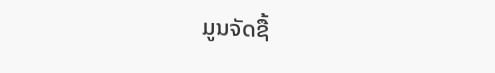ມູນຈັດຊື້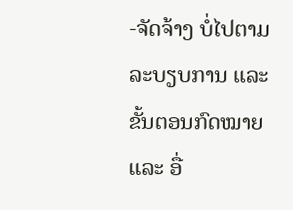-ຈັດຈ້າງ ບໍ່ໄປຕາມລະບຽບການ ແລະ ຂັ້ນຕອນກົດໝາຍ ແລະ ອື່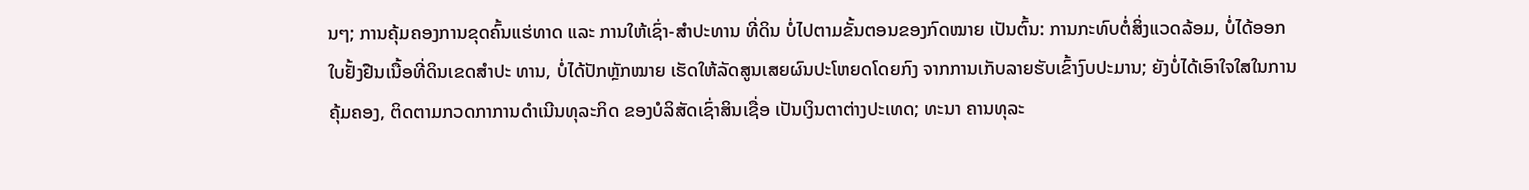ນໆ; ການຄຸ້ມຄອງການຂຸດຄົ້ນແຮ່ທາດ ແລະ ການໃຫ້ເຊົ່າ-ສໍາປະທານ ທີ່ດິນ ບໍ່ໄປຕາມຂັ້ນຕອນຂອງກົດໝາຍ ເປັນຕົ້ນ: ການກະທົບຕໍ່ສິ່ງແວດລ້ອມ, ບໍ່ໄດ້ອອກໃບຢັ້ງຢືນເນື້ອທີ່ດິນເຂດສຳປະ ທານ, ບໍ່ໄດ້ປັກຫຼັກໝາຍ ເຮັດໃຫ້ລັດສູນເສຍຜົນປະໂຫຍດໂດຍກົງ ຈາກການເກັບລາຍຮັບເຂົ້າງົບປະມານ; ຍັງບໍ່ໄດ້ເອົາໃຈໃສໃນການຄຸ້ມຄອງ, ຕິດຕາມກວດກາການດຳເນີນທຸລະກິດ ຂອງບໍລິສັດເຊົ່າສິນເຊື່ອ ເປັນເງິນຕາຕ່າງປະເທດ; ທະນາ ຄານທຸລະ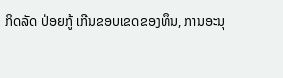ກິດລັດ ປ່ອຍກູ້ ເກີນຂອບເຂດຂອງທຶນ, ການອະນຸ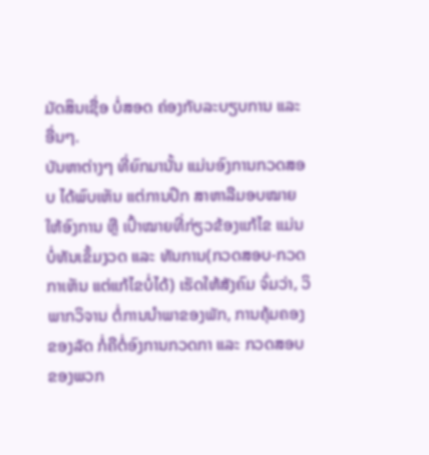ມັດສິນເຊື່ອ ບໍ່ສອດ ຄ່ອງກັບລະບຽບການ ແລະ ອື່ນໆ.
ບັນຫາຕ່າງໆ ທີ່ຍົກມານັ້ນ ແມ່ນອົງການກວດສອບ ໄດ້ພົບເຫັນ ແຕ່ການປຶກ ສາຫາລືມອບໝາຍໃຫ້ອົງການ ຫຼື ເປົ້າໝາຍທີ່ກ່ຽວຂ້ອງແກ້ໄຂ ແມ່ນບໍ່ທັນເຂັ້ມງວດ ແລະ ທັນການ(ກວດສອບ-ກວດກາເຫັນ ແຕ່ແກ້ໄຂບໍ່ໄດ້) ເຮັດໃຫ້ສັງຄົມ ຈົ່ມວ່າ, ວິພາກວິຈານ ຕໍ່ການນຳພາຂອງພັກ, ການຄຸ້ມຄອງຂອງລັດ ກໍ່ຄືຕໍ່ອົງການກວດກາ ແລະ ກວດສອບ ຂອງພວກ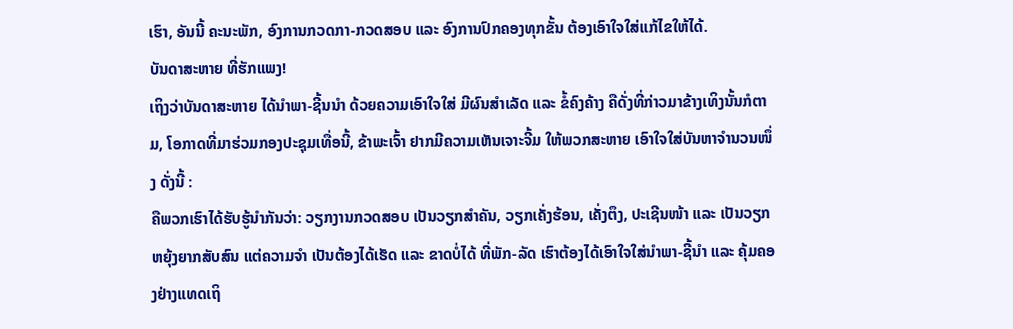ເຮົາ, ອັນນີ້ ຄະນະພັກ, ອົງການກວດກາ-ກວດສອບ ແລະ ອົງການປົກຄອງທຸກຂັ້ນ ຕ້ອງເອົາໃຈໃສ່ແກ້ໄຂໃຫ້ໄດ້.
ບັນດາສະຫາຍ ທີ່ຮັກແພງ!
ເຖິງວ່າບັນດາສະຫາຍ ໄດ້ນໍາພາ-ຊີ້ນນໍາ ດ້ວຍຄວາມເອົາໃຈໃສ່ ມີຜົນສໍາເລັດ ແລະ ຂໍ້ຄົງຄ້າງ ຄືດັ່ງທີ່ກ່າວມາຂ້າງເທິງນັ້ນກໍຕາມ, ໂອກາດທີ່ມາຮ່ວມກອງປະຊຸມເທື່ອນີ້, ຂ້າພະເຈົ້າ ຢາກມີຄວາມເຫັນເຈາະຈີ້ມ ໃຫ້ພວກສະຫາຍ ເອົາໃຈໃສ່ບັນຫາຈໍານວນໜຶ່ງ ດັ່ງນີ້ :
ຄືພວກເຮົາໄດ້ຮັບຮູ້ນຳກັນວ່າ: ວຽກງານກວດສອບ ເປັນວຽກສຳຄັນ, ວຽກເຄັ່ງຮ້ອນ, ເຄັ່ງຕຶງ, ປະເຊີນໜ້າ ແລະ ເປັນວຽກຫຍຸ້ງຍາກສັບສົນ ແຕ່ຄວາມຈຳ ເປັນຕ້ອງໄດ້ເຮັດ ແລະ ຂາດບໍ່ໄດ້ ທີ່ພັກ-ລັດ ເຮົາຕ້ອງໄດ້ເອົາໃຈໃສ່ນຳພາ-ຊີ້ນຳ ແລະ ຄຸ້ມຄອງຢ່າງແທດເຖິ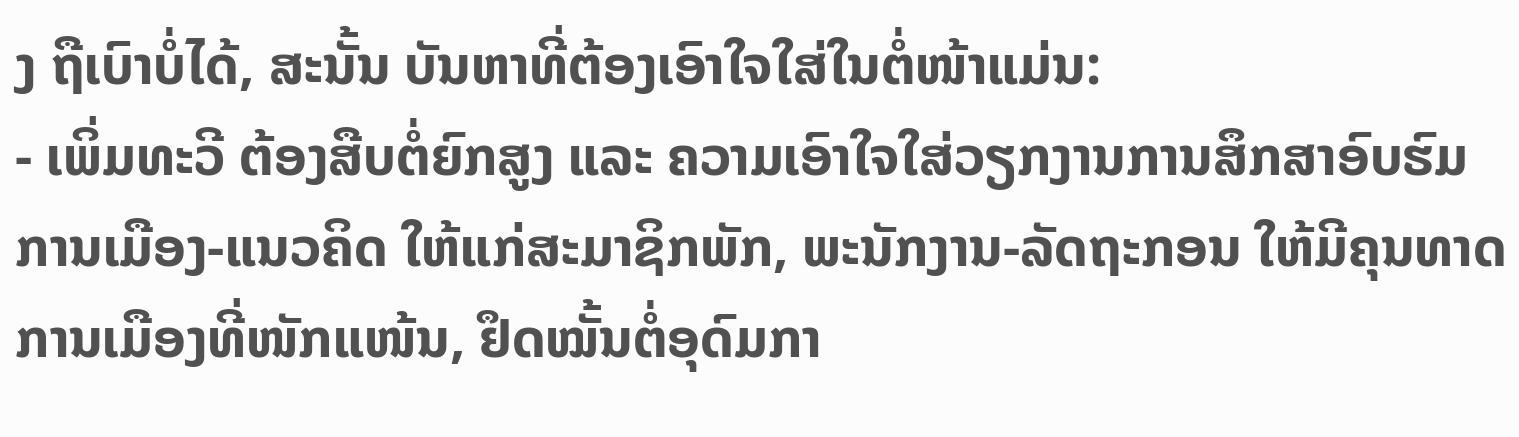ງ ຖືເບົາບໍ່ໄດ້, ສະນັ້ນ ບັນຫາທີ່ຕ້ອງເອົາໃຈໃສ່ໃນຕໍ່ໜ້າແມ່ນ:
- ເພິ່ມທະວີ ຕ້ອງສືບຕໍ່ຍົກສູງ ແລະ ຄວາມເອົາໃຈໃສ່ວຽກງານການສຶກສາອົບຮົມການເມືອງ-ແນວຄິດ ໃຫ້ແກ່ສະມາຊິກພັກ, ພະນັກງານ-ລັດຖະກອນ ໃຫ້ມີຄຸນທາດການເມືອງທີ່ໜັກແໜ້ນ, ຢຶດໝັ້ນຕໍ່ອຸດົມກາ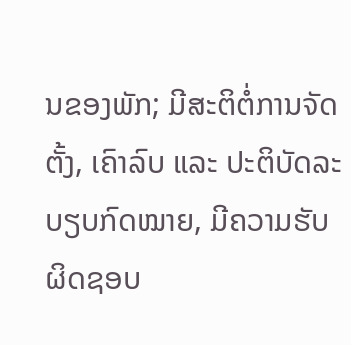ນຂອງພັກ; ມີສະຕິຕໍ່ການຈັດຕັ້ງ, ເຄົາລົບ ແລະ ປະຕິບັດລະບຽບກົດໝາຍ, ມີຄວາມຮັບຜິດຊອບ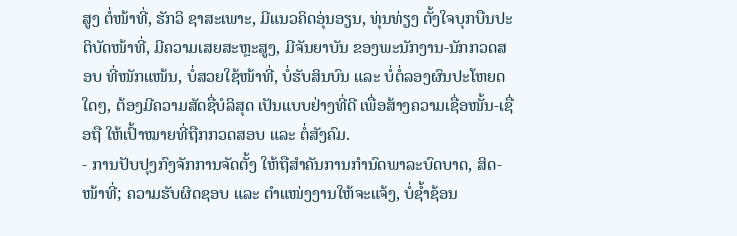ສູງ ຕໍ່ໜ້າທີ່, ຮັກວິ ຊາສະເພາະ, ມີແນວຄິດອຸ່ນອຽນ, ທຸ່ນທ່ຽງ ຕັ້ງໃຈບຸກບືນປະຕິບັດໜ້າທີ່, ມີຄວາມເສຍສະຫຼະສູງ, ມີຈັນຍາບັນ ຂອງພະນັກງານ-ນັກກວດສອບ ທີ່ໜັກແໜ້ນ, ບໍ່ສວຍໃຊ້ໜ້າທີ່, ບໍ່ຮັບສິນບົນ ແລະ ບໍ່ຕໍ່ລອງຜົນປະໂຫຍດໃດໆ, ຕ້ອງມີຄວາມສັດຊື່ບໍລິສຸດ ເປັນແບບຢ່າງທີ່ດີ ເພື່ອສ້າງຄວາມເຊື່ອໜັ້ນ-ເຊື່ອຖື ໃຫ້ເປົ້າໝາຍທີ່ຖືກກວດສອບ ແລະ ຕໍ່ສັງຄົມ.
- ການປັບປຸງກົງຈັກການຈັດຕັ້ງ ໃຫ້ຖືສໍາຄັນການກໍານົດພາລະບົດບາດ, ສິດ-ໜ້າທີ່; ຄວາມຮັບຜິດຊອບ ແລະ ຕຳແໜ່ງງານໃຫ້ຈະແຈ້ງ, ບໍ່ຊ້ຳຊ້ອນ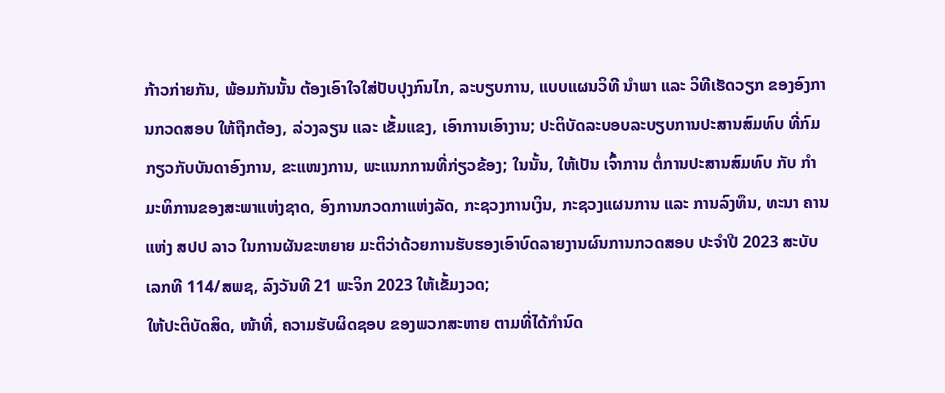ກ້າວກ່າຍກັນ, ພ້ອມກັນນັ້ນ ຕ້ອງເອົາໃຈໃສ່ປັບປຸງກົນໄກ, ລະບຽບການ, ແບບແຜນວິທີ ນໍາພາ ແລະ ວິທີເຮັດວຽກ ຂອງອົງການກວດສອບ ໃຫ້ຖືກຕ້ອງ, ລ່ວງລຽນ ແລະ ເຂັ້ມແຂງ, ເອົາການເອົາງານ; ປະຕິບັດລະບອບລະບຽບການປະສານສົມທົບ ທີ່ກົມ ກຽວກັບບັນດາອົງການ, ຂະແໜງການ, ພະແນກການທີ່ກ່ຽວຂ້ອງ; ໃນນັ້ນ, ໃຫ້ເປັນ ເຈົ້າການ ຕໍ່ການປະສານສົມທົບ ກັບ ກຳມະທິການຂອງສະພາແຫ່ງຊາດ, ອົງການກວດກາແຫ່ງລັດ, ກະຊວງການເງິນ, ກະຊວງແຜນການ ແລະ ການລົງທຶນ, ທະນາ ຄານແຫ່ງ ສປປ ລາວ ໃນການຜັນຂະຫຍາຍ ມະຕິວ່າດ້ວຍການຮັບຮອງເອົາບົດລາຍງານຜົນການກວດສອບ ປະຈຳປີ 2023 ສະບັບເລກທີ 114/ສພຊ, ລົງວັນທີ 21 ພະຈິກ 2023 ໃຫ້ເຂັ້ມງວດ;
ໃຫ້ປະຕິບັດສິດ, ໜ້າທີ່, ຄວາມຮັບຜິດຊອບ ຂອງພວກສະຫາຍ ຕາມທີ່ໄດ້ກໍານົດ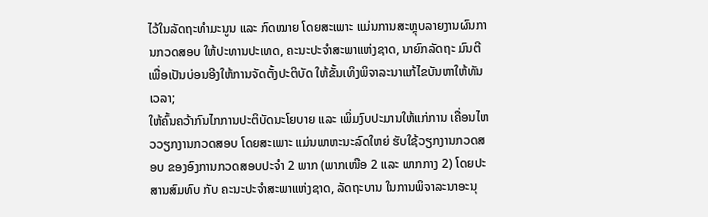ໄວ້ໃນລັດຖະທຳມະນູນ ແລະ ກົດໝາຍ ໂດຍສະເພາະ ແມ່ນການສະຫຼຸບລາຍງານຜົນການກວດສອບ ໃຫ້ປະທານປະເທດ, ຄະນະປະຈຳສະພາແຫ່ງຊາດ, ນາຍົກລັດຖະ ມົນຕີ ເພື່ອເປັນບ່ອນອີງໃຫ້ການຈັດຕັ້ງປະຕິບັດ ໃຫ້ຂັ້ນເທິງພິຈາລະນາແກ້ໄຂບັນຫາໃຫ້ທັນເວລາ;
ໃຫ້ຄົ້ນຄວ້າກົນໄກການປະຕິບັດນະໂຍບາຍ ແລະ ເພິ່ມງົບປະມານໃຫ້ແກ່ການ ເຄື່ອນໄຫວວຽກງານກວດສອບ ໂດຍສະເພາະ ແມ່ນພາຫະນະລົດໃຫຍ່ ຮັບໃຊ້ວຽກງານກວດສອບ ຂອງອົງການກວດສອບປະຈໍາ 2 ພາກ (ພາກເໜືອ 2 ແລະ ພາກກາງ 2) ໂດຍປະສານສົມທົບ ກັບ ຄະນະປະຈໍາສະພາແຫ່ງຊາດ, ລັດຖະບານ ໃນການພິຈາລະນາອະນຸ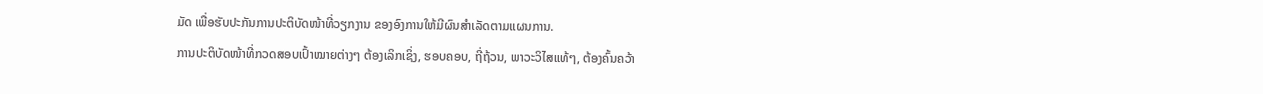ມັດ ເພື່ອຮັບປະກັນການປະຕິບັດໜ້າທີ່ວຽກງານ ຂອງອົງການໃຫ້ມີຜົນສຳເລັດຕາມແຜນການ.
ການປະຕິບັດໜ້າທີ່ກວດສອບເປົ້າໝາຍຕ່າງໆ ຕ້ອງເລິກເຊິ່ງ, ຮອບຄອບ, ຖີ່ຖ້ວນ, ພາວະວິໄສແທ້ໆ, ຕ້ອງຄົ້ນຄວ້າ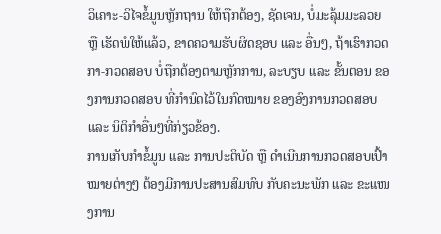ວິເຄາະ-ວິໄຈຂໍ້ມູນຫັຼກຖານ ໃຫ້ຖືກຕ້ອງ, ຊັດເຈນ, ບໍ່ມະລຸ້ມມະລວຍ ຫຼື ເຮັດພໍໃຫ້ແລ້ວ, ຂາດຄວາມຮັບຜິດຊອບ ແລະ ອື່ນໆ, ຖ້າເຮົາກວດກາ-ກວດສອບ ບໍ່ຖືກຕ້ອງຕາມຫຼັກການ, ລະບຽບ ແລະ ຂັ້ນຕອນ ຂອງການກວດສອບ ທີ່ກຳນົດໄວ້ໃນກົດໝາຍ ຂອງອົງການກວດສອບ ແລະ ນິຕິກຳອື່ນໆທີ່ກ່ຽວຂ້ອງ.
ການເກັບກຳຂໍ້ມູນ ແລະ ການປະຕິບັດ ຫຼື ດຳເນີນການກວດສອບເປົ້າໝາຍຕ່າງໆ ຕ້ອງມີການປະສານສົມທົບ ກັບຄະນະພັກ ແລະ ຂະແໜງການ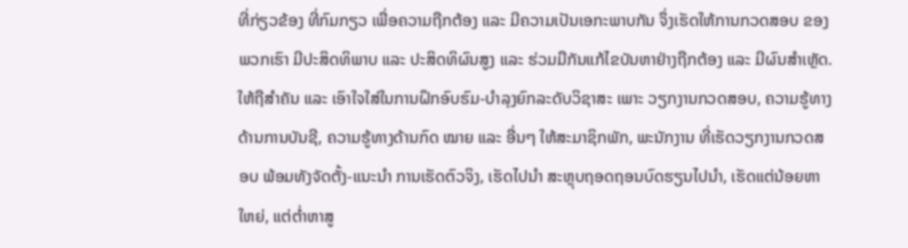ທີ່ກ່ຽວຂ້ອງ ທີ່ກົມກຽວ ເພື່ອຄວາມຖືກຕ້ອງ ແລະ ມີຄວາມເປັນເອກະພາບກັນ ຈຶ່ງເຮັດໃຫ້ການກວດສອບ ຂອງພວກເຮົາ ມີປະສິດທິພາບ ແລະ ປະສິດທິຜົນສູງ ແລະ ຮ່ວມມືກັນແກ້ໄຂບັນຫາຢ່າງຖືກຕ້ອງ ແລະ ມີຜົນສຳເຫຼັດ.
ໃຫ້ຖືສຳຄັນ ແລະ ເອົາໃຈໃສ່ໃນການຝຶກອົບຮົມ-ບຳລຸງຍົກລະດັບວິຊາສະ ເພາະ ວຽກງານກວດສອບ, ຄວາມຮູ້ທາງດ້ານການບັນຊີ, ຄວາມຮູ້ທາງດ້ານກົດ ໝາຍ ແລະ ອື່ນໆ ໃຫ້ສະມາຊິກພັກ, ພະນັກງານ ທີ່ເຮັດວຽກງານກວດສອບ ພ້ອມທັງຈັດຕັ້ງ-ແນະນຳ ການເຮັດຕົວຈິງ, ເຮັດໄປນຳ ສະຫຼຸບຖອດຖອນບົດຮຽນໄປນຳ, ເຮັດແຕ່ນ້ອຍຫາໃຫຍ່, ແຕ່ຕ່ຳຫາສູ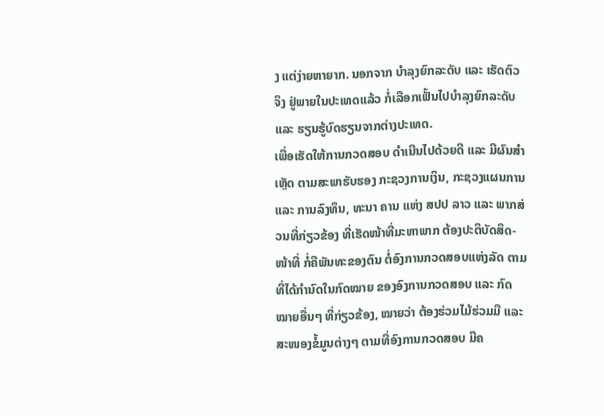ງ ແຕ່ງ່າຍຫາຍາກ. ນອກຈາກ ບຳລຸງຍົກລະດັບ ແລະ ເຮັດຕົວຈິງ ຢູ່ພາຍໃນປະເທດແລ້ວ ກໍ່ເລືອກເຟັ້ນໄປບຳລຸງຍົກລະດັບ ແລະ ຮຽນຮູ້ບົດຮຽນຈາກຕ່າງປະເທດ.
ເພື່ອເຮັດໃຫ້ການກວດສອບ ດໍາເນີນໄປດ້ວຍດີ ແລະ ມີຜົນສໍາເຫຼັດ ຕາມສະພາຮັບຮອງ ກະຊວງການເງິນ, ກະຊວງແຜນການ ແລະ ການລົງທຶນ, ທະນາ ຄານ ແຫ່ງ ສປປ ລາວ ແລະ ພາກສ່ວນທີ່ກ່ຽວຂ້ອງ ທີ່ເຮັດໜ້າທີ່ມະຫາພາກ ຕ້ອງປະຕິບັດສິດ-ໜ້າທີ່ ກໍ່ຄືພັນທະຂອງຕົນ ຕໍ່ອົງການກວດສອບແຫ່ງລັດ ຕາມທີ່ໄດ້ກໍານົດໃນກົດໝາຍ ຂອງອົງການກວດສອບ ແລະ ກົດໝາຍອື່ນໆ ທີ່ກ່ຽວຂ້ອງ, ໝາຍວ່າ ຕ້ອງຮ່ວມໄມ້ຮ່ວມມື ແລະ ສະໜອງຂໍ້ມູນຕ່າງໆ ຕາມທີ່ອົງການກວດສອບ ມີຄ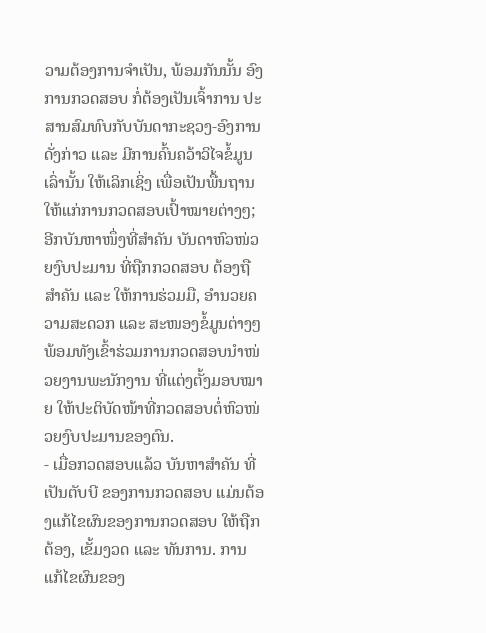ວາມຕ້ອງການຈຳເປັນ, ພ້ອມກັນນັ້ນ ອົງການກວດສອບ ກໍ່ຕ້ອງເປັນເຈົ້າການ ປະສານສົມທົບກັບບັນດາກະຊວງ-ອົງການດັ່ງກ່າວ ແລະ ມີການຄົ້ນຄວ້າວິໄຈຂໍ້ມູນເລົ່ານັ້ນ ໃຫ້ເລິກເຊິ່ງ ເພື່ອເປັນພື້ນຖານ ໃຫ້ແກ່ການກວດສອບເປົ້າໝາຍຕ່າງໆ; ອີກບັນຫາໜຶ່ງທີ່ສຳຄັນ ບັນດາຫົວໜ່ວຍງົບປະມານ ທີ່ຖືກກວດສອບ ຕ້ອງຖືສຳຄັນ ແລະ ໃຫ້ການຮ່ວມມື, ອຳນວຍຄວາມສະດວກ ແລະ ສະໜອງຂໍ້ມູນຕ່າງໆ ພ້ອມທັງເຂົ້າຮ່ວມການກວດສອບນຳໜ່ວຍງານພະນັກງານ ທີ່ແຕ່ງຕັ້ງມອບໝາຍ ໃຫ້ປະຕິບັດໜ້າທີ່ກວດສອບຕໍ່ຫົວໜ່ວຍງົບປະມານຂອງຕົນ.
- ເມື່ອກວດສອບແລ້ວ ບັນຫາສໍາຄັນ ທີ່ເປັນຕັບບີ ຂອງການກວດສອບ ແມ່ນຕ້ອງແກ້ໄຂຜົນຂອງການກວດສອບ ໃຫ້ຖືກຕ້ອງ, ເຂັ້ມງວດ ແລະ ທັນການ. ການແກ້ໄຂຜົນຂອງ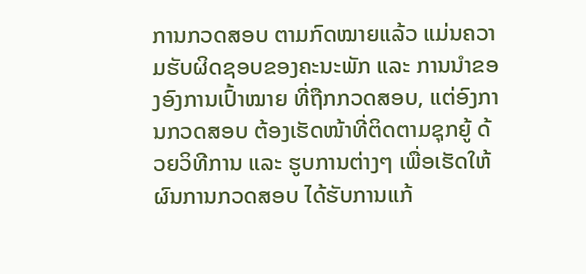ການກວດສອບ ຕາມກົດໝາຍແລ້ວ ແມ່ນຄວາມຮັບຜິດຊອບຂອງຄະນະພັກ ແລະ ການນຳຂອງອົງການເປົ້າໝາຍ ທີ່ຖືກກວດສອບ, ແຕ່ອົງການກວດສອບ ຕ້ອງເຮັດໜ້າທີ່ຕິດຕາມຊຸກຍູ້ ດ້ວຍວິທີການ ແລະ ຮູບການຕ່າງໆ ເພື່ອເຮັດໃຫ້ຜົນການກວດສອບ ໄດ້ຮັບການແກ້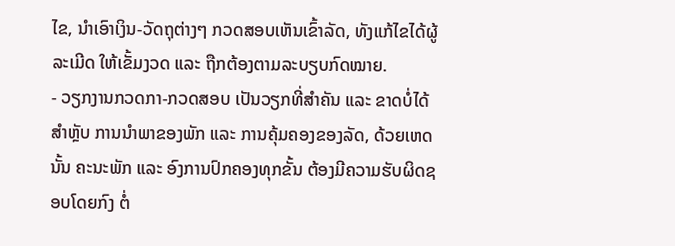ໄຂ, ນຳເອົາເງິນ-ວັດຖຸຕ່າງໆ ກວດສອບເຫັນເຂົ້າລັດ, ທັງແກ້ໄຂໄດ້ຜູ້ລະເມີດ ໃຫ້ເຂັ້ມງວດ ແລະ ຖືກຕ້ອງຕາມລະບຽບກົດໝາຍ.
- ວຽກງານກວດກາ-ກວດສອບ ເປັນວຽກທີ່ສຳຄັນ ແລະ ຂາດບໍ່ໄດ້ ສຳຫຼັບ ການນຳພາຂອງພັກ ແລະ ການຄຸ້ມຄອງຂອງລັດ, ດ້ວຍເຫດນັ້ນ ຄະນະພັກ ແລະ ອົງການປົກຄອງທຸກຂັ້ນ ຕ້ອງມີຄວາມຮັບຜິດຊອບໂດຍກົງ ຕໍ່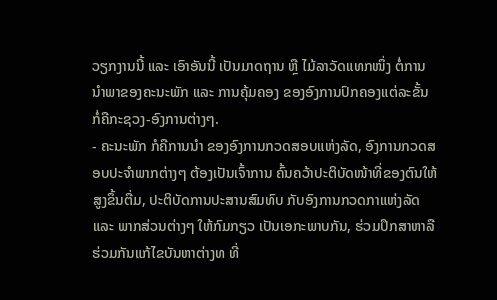ວຽກງານນີ້ ແລະ ເອົາອັນນີ້ ເປັນມາດຖານ ຫຼື ໄມ້ລາວັດແທກໜຶ່ງ ຕໍ່ການນຳພາຂອງຄະນະພັກ ແລະ ການຄຸ້ມຄອງ ຂອງອົງການປົກຄອງແຕ່ລະຂັ້ນ ກໍ່ຄືກະຊວງ-ອົງການຕ່າງໆ.
- ຄະນະພັກ ກໍຄືການນໍາ ຂອງອົງການກວດສອບແຫ່ງລັດ, ອົງການກວດສອບປະຈຳພາກຕ່າງໆ ຕ້ອງເປັນເຈົ້າການ ຄົ້ນຄວ້າປະຕິບັດໜ້າທີ່ຂອງຕົນໃຫ້ສູງຂຶ້ນຕື່ມ, ປະຕິບັດການປະສານສົມທົບ ກັບອົງການກວດກາແຫ່ງລັດ ແລະ ພາກສ່ວນຕ່າງໆ ໃຫ້ກົມກຽວ ເປັນເອກະພາບກັນ, ຮ່ວມປຶກສາຫາລື ຮ່ວມກັນແກ້ໄຂບັນຫາຕ່າງທ ທີ່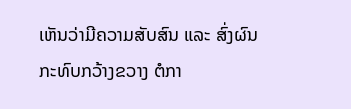ເຫັນວ່າມີຄວາມສັບສົນ ແລະ ສົ່ງຜົນກະທົບກວ້າງຂວາງ ຕໍກາ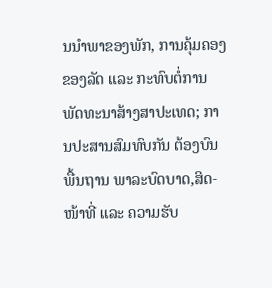ນນຳພາຂອງພັກ, ການຄຸ້ມຄອງຂອງລັດ ແລະ ກະທົບຕໍ່ການພັດທະນາສ້າງສາປະເທດ; ການປະສານສົມທົບກັນ ຕ້ອງບົນພື້ນຖານ ພາລະບົດບາດ,ສິດ-ໜ້າທີ່ ແລະ ຄວາມຮັບ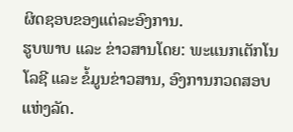ຜິດຊອບຂອງແຕ່ລະອົງການ.
ຮູບພາບ ແລະ ຂ່າວສານໂດຍ: ພະແນກເຕັກໂນໂລຊີ ແລະ ຂໍ້ມູນຂ່າວສານ, ອົງການກວດສອບແຫ່ງລັດ.